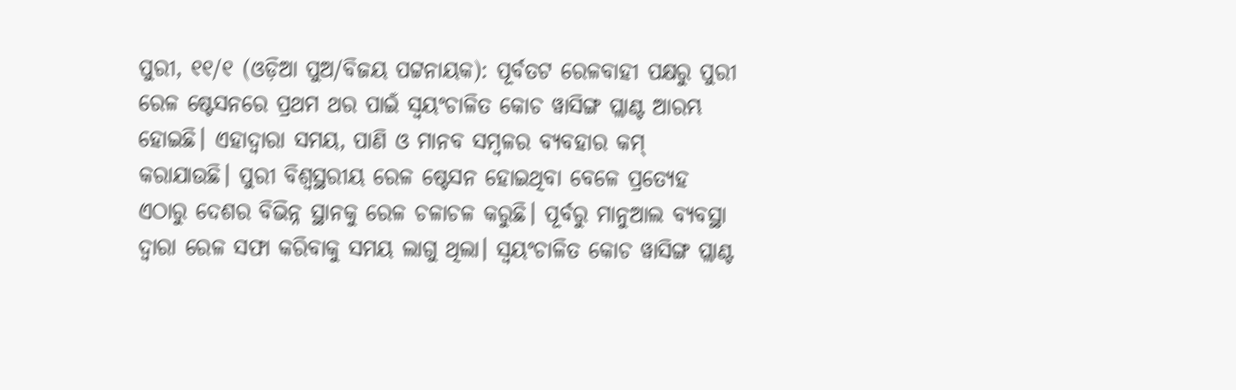ପୁରୀ, ୧୧/୧ (ଓଡ଼ିଆ ପୁଅ/ବିଜୟ ପଟ୍ଟନାୟକ): ପୂର୍ବତଟ ରେଳବାହୀ ପକ୍ଷରୁ ପୁରୀ ରେଳ ଷ୍ଟେସନରେ ପ୍ରଥମ ଥର ପାଇଁ ସ୍ୱୟଂଚାଳିତ କୋଚ ୱାସିଙ୍ଗ ପ୍ଲାଣ୍ଟ ଆରମ୍ଭ ହୋଇଛି। ଏହାଦ୍ୱାରା ସମୟ, ପାଣି ଓ ମାନବ ସମ୍ବଳର ବ୍ୟବହାର କମ୍ କରାଯାଉଛି। ପୁରୀ ବିଶ୍ୱସ୍ଥରୀୟ ରେଳ ଷ୍ଟେସନ ହୋଇଥିବା ବେଳେ ପ୍ରତ୍ୟେହ ଏଠାରୁ ଦେଶର ବିଭିନ୍ନ ସ୍ଥାନକୁ ରେଳ ଚଳାଚଳ କରୁଛି। ପୂର୍ବରୁ ମାନୁଆଲ ବ୍ୟବସ୍ଥା ଦ୍ୱାରା ରେଳ ସଫା କରିବାକୁ ସମୟ ଲାଗୁ ଥିଲା। ସ୍ୱୟଂଚାଳିତ କୋଚ ୱାସିଙ୍ଗ ପ୍ଲାଣ୍ଟ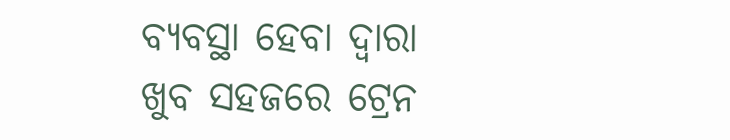ବ୍ୟବସ୍ଥା ହେବା ଦ୍ୱାରା ଖୁବ ସହଜରେ ଟ୍ରେନ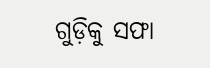ଗୁଡ଼ିକୁ ସଫା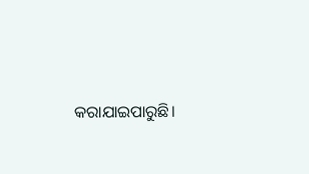କରାଯାଇପାରୁଛି।